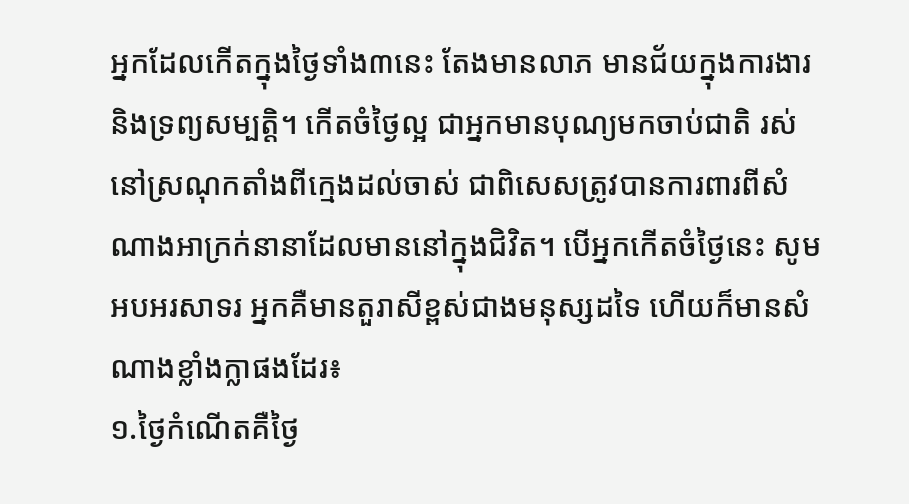អ្នកដែលកើតក្នុងថ្ងៃទាំង៣នេះ តែងមានលាភ មានជ័យក្នុងការងារ និងទ្រព្យសម្បត្តិ។ កើតចំថ្ងៃល្អ ជាអ្នកមានបុណ្យមកចាប់ជាតិ រស់នៅស្រណុកតាំងពីក្មេងដល់ចាស់ ជាពិសេសត្រូវបានការពារពីសំណាងអាក្រក់នានាដែលមាននៅក្នុងជិវិត។ បើអ្នកកើតចំថ្ងៃនេះ សូមអបអរសាទរ អ្នកគឺមានតួរាសីខ្ពស់ជាងមនុស្សដទៃ ហើយក៏មានសំណាងខ្លាំងក្លាផងដែរ៖
១.ថ្ងៃកំណើតគឺថ្ងៃ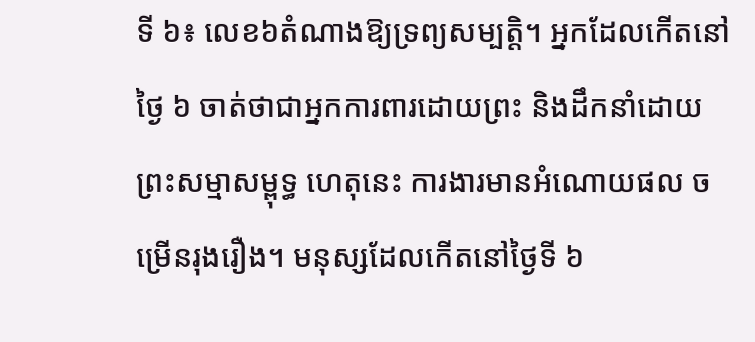ទី ៦៖ លេខ៦តំណាងឱ្យទ្រព្យសម្បត្តិ។ អ្នកដែលកើតនៅថ្ងៃ ៦ ចាត់ថាជាអ្នកការពារដោយព្រះ និងដឹកនាំដោយព្រះសម្មាសម្ពុទ្ធ ហេតុនេះ ការងារមានអំណោយផល ចម្រើនរុងរឿង។ មនុស្សដែលកើតនៅថ្ងៃទី ៦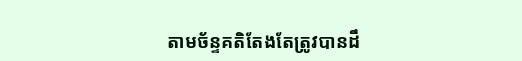តាមច័ន្ទគតិតែងតែត្រូវបានដឹ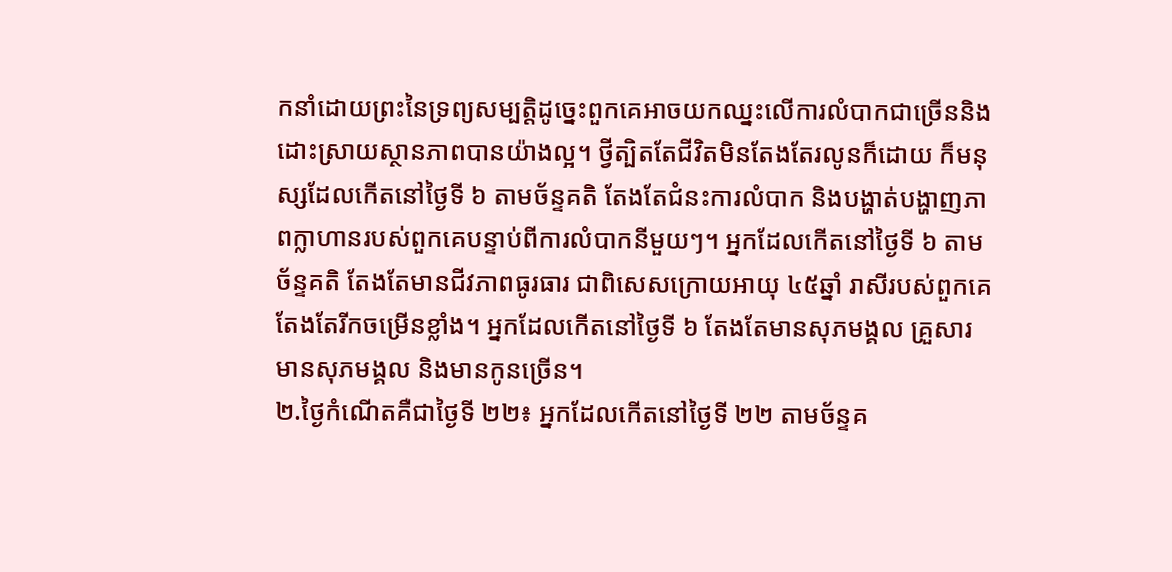កនាំដោយព្រះនៃទ្រព្យសម្បត្តិដូច្នេះពួកគេអាចយកឈ្នះលើការលំបាកជាច្រើននិងដោះស្រាយស្ថានភាពបានយ៉ាងល្អ។ ថ្វីត្បិតតែជីវិតមិនតែងតែរលូនក៏ដោយ ក៏មនុស្សដែលកើតនៅថ្ងៃទី ៦ តាមច័ន្ទគតិ តែងតែជំនះការលំបាក និងបង្ហាត់បង្ហាញភាពក្លាហានរបស់ពួកគេបន្ទាប់ពីការលំបាកនីមួយៗ។ អ្នកដែលកើតនៅថ្ងៃទី ៦ តាមច័ន្ទគតិ តែងតែមានជីវភាពធូរធារ ជាពិសេសក្រោយអាយុ ៤៥ឆ្នាំ រាសីរបស់ពួកគេ តែងតែរីកចម្រើនខ្លាំង។ អ្នកដែលកើតនៅថ្ងៃទី ៦ តែងតែមានសុភមង្គល គ្រួសារ មានសុភមង្គល និងមានកូនច្រើន។
២.ថ្ងៃកំណើតគឺជាថ្ងៃទី ២២៖ អ្នកដែលកើតនៅថ្ងៃទី ២២ តាមច័ន្ទគ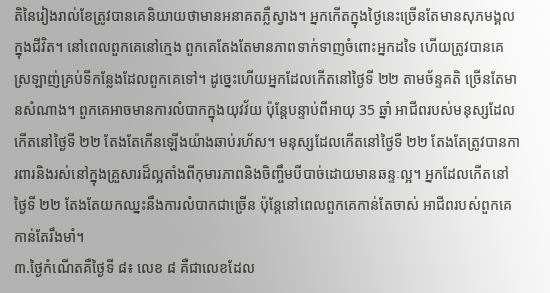តិនៃរៀងរាល់ខែត្រូវបានគេនិយាយថាមានអនាគតភ្លឺស្វាង។ អ្នកកើតក្នុងថ្ងៃនេះច្រើនតែមានសុភមង្គលក្នុងជីវិត។ នៅពេលពួកគេនៅក្មេង ពួកគេតែងតែមានភាពទាក់ទាញចំពោះអ្នកដទៃ ហើយត្រូវបានគេស្រឡាញ់គ្រប់ទីកន្លែងដែលពួកគេទៅ។ ដូច្នេះហើយអ្នកដែលកើតនៅថ្ងៃទី ២២ តាមច័ន្ទគតិ ច្រើនតែមានសំណាង។ ពួកគេអាចមានការលំបាកក្នុងយុវវ័យ ប៉ុន្តែបន្ទាប់ពីអាយុ 35 ឆ្នាំ អាជីពរបស់មនុស្សដែលកើតនៅថ្ងៃទី ២២ តែងតែកើនឡើងយ៉ាងឆាប់រហ័ស។ មនុស្សដែលកើតនៅថ្ងៃទី ២២ តែងតែត្រូវបានការពារនិងរស់នៅក្នុងគ្រួសារដ៏ល្អតាំងពីកុមារភាពនិងចិញ្ចឹមបីបាច់ដោយមានឆន្ទៈល្អ។ អ្នកដែលកើតនៅថ្ងៃទី ២២ តែងតែយកឈ្នះនឹងការលំបាកជាច្រើន ប៉ុន្តែនៅពេលពួកគេកាន់តែចាស់ អាជីពរបស់ពួកគេកាន់តែរឹងមាំ។
៣.ថ្ងៃកំណើតគឺថ្ងៃទី ៨៖ លេខ ៨ គឺជាលេខដែល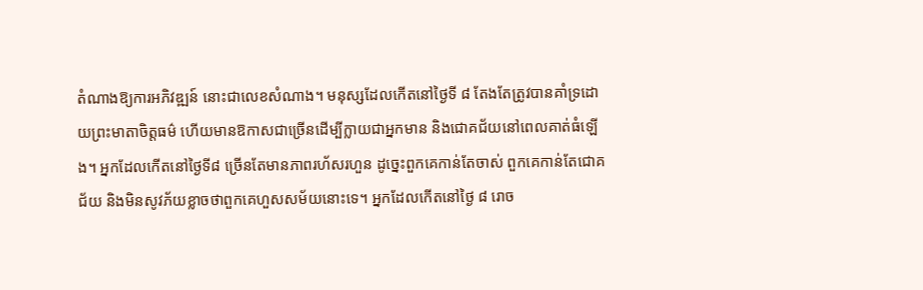តំណាងឱ្យការអភិវឌ្ឍន៍ នោះជាលេខសំណាង។ មនុស្សដែលកើតនៅថ្ងៃទី ៨ តែងតែត្រូវបានគាំទ្រដោយព្រះមាតាចិត្តធម៌ ហើយមានឱកាសជាច្រើនដើម្បីក្លាយជាអ្នកមាន និងជោគជ័យនៅពេលគាត់ធំឡើង។ អ្នកដែលកើតនៅថ្ងៃទី៨ ច្រើនតែមានភាពរហ័សរហួន ដូច្នេះពួកគេកាន់តែចាស់ ពួកគេកាន់តែជោគជ័យ និងមិនសូវភ័យខ្លាចថាពួកគេហួសសម័យនោះទេ។ អ្នកដែលកើតនៅថ្ងៃ ៨ រោច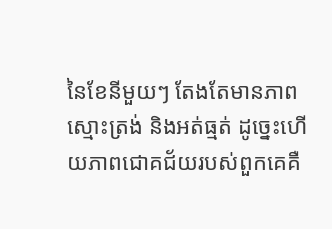នៃខែនីមួយៗ តែងតែមានភាពស្មោះត្រង់ និងអត់ធ្មត់ ដូច្នេះហើយភាពជោគជ័យរបស់ពួកគេគឺ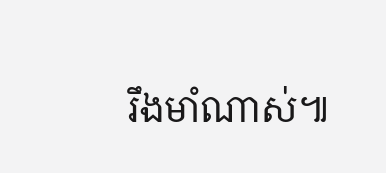រឹងមាំណាស់៕